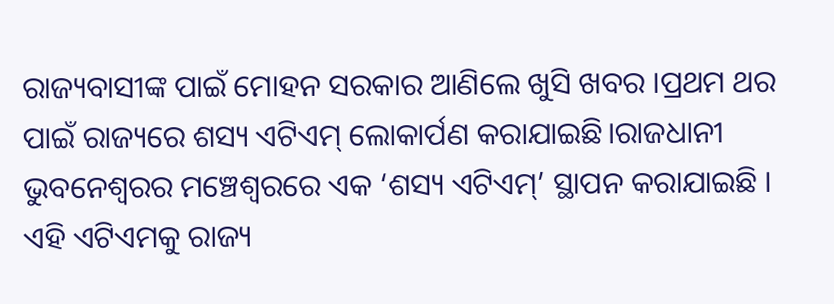ରାଜ୍ୟବାସୀଙ୍କ ପାଇଁ ମୋହନ ସରକାର ଆଣିଲେ ଖୁସି ଖବର ।ପ୍ରଥମ ଥର ପାଇଁ ରାଜ୍ୟରେ ଶସ୍ୟ ଏଟିଏମ୍ ଲୋକାର୍ପଣ କରାଯାଇଛି।ରାଜଧାନୀ ଭୁବନେଶ୍ୱରର ମଞ୍ଚେଶ୍ୱରରେ ଏକ ‘ଶସ୍ୟ ଏଟିଏମ୍’ ସ୍ଥାପନ କରାଯାଇଛି । ଏହି ଏଟିଏମକୁ ରାଜ୍ୟ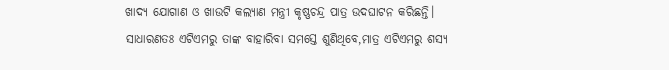ଖାଦ୍ୟ ଯୋଗାଣ ଓ ଖାଉଟି କଲ୍ୟାଣ ମନ୍ତ୍ରୀ କୃଷ୍ଣଚନ୍ଦ୍ର ପାତ୍ର ଉଦଘାଟନ କରିଛନ୍ତି।
ସାଧାରଣତଃ ଏଟିଏମରୁ ତାଙ୍କ ବାହାରିବା ସମସ୍ତେ ଶୁଣିଥିବେ,ମାତ୍ର ଏଟିଏମରୁ ଶସ୍ୟ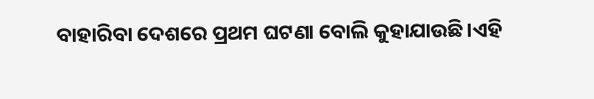ବାହାରିବା ଦେଶରେ ପ୍ରଥମ ଘଟଣା ବୋଲି କୁହାଯାଉଛି।ଏହି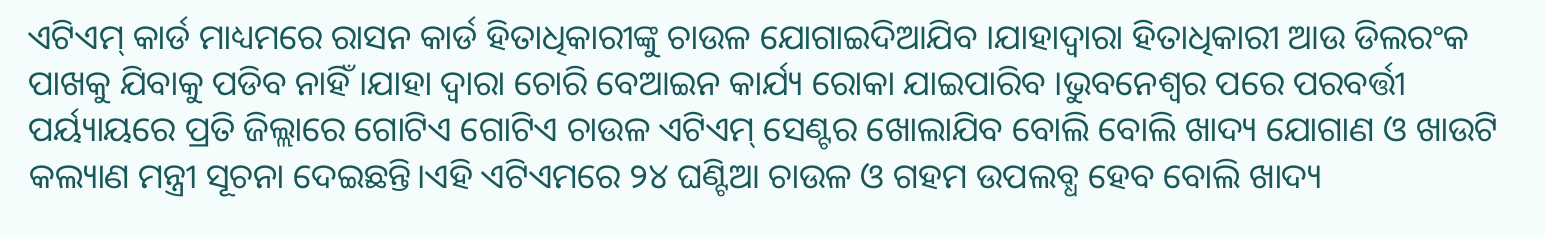ଏଟିଏମ୍ କାର୍ଡ ମାଧ୍ୟମରେ ରାସନ କାର୍ଡ ହିତାଧିକାରୀଙ୍କୁ ଚାଉଳ ଯୋଗାଇଦିଆଯିବ ।ଯାହାଦ୍ୱାରା ହିତାଧିକାରୀ ଆଉ ଡିଲରଂକ ପାଖକୁ ଯିବାକୁ ପଡିବ ନାହିଁ ।ଯାହା ଦ୍ୱାରା ଚୋରି ବେଆଇନ କାର୍ଯ୍ୟ ରୋକା ଯାଇପାରିବ ।ଭୁବନେଶ୍ୱର ପରେ ପରବର୍ତ୍ତୀ ପର୍ୟ୍ୟାୟରେ ପ୍ରତି ଜିଲ୍ଲାରେ ଗୋଟିଏ ଗୋଟିଏ ଚାଉଳ ଏଟିଏମ୍ ସେଣ୍ଟର ଖୋଲାଯିବ ବୋଲି ବୋଲି ଖାଦ୍ୟ ଯୋଗାଣ ଓ ଖାଉଟି କଲ୍ୟାଣ ମନ୍ତ୍ରୀ ସୂଚନା ଦେଇଛନ୍ତି।ଏହି ଏଟିଏମରେ ୨୪ ଘଣ୍ଟିଆ ଚାଉଳ ଓ ଗହମ ଉପଲବ୍ଧ ହେବ ବୋଲି ଖାଦ୍ୟ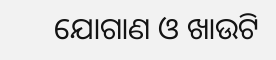ଯୋଗାଣ ଓ ଖାଉଟି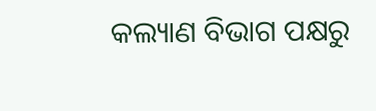କଲ୍ୟାଣ ବିଭାଗ ପକ୍ଷରୁ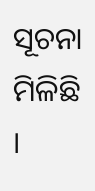ସୂଚନା ମିଳିଛି ।